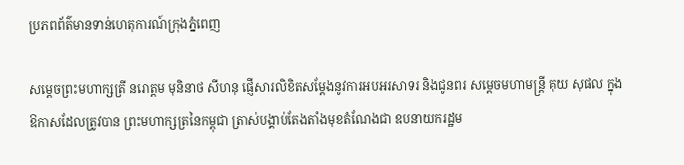ប្រភពព័ត៌មានទាន់ហេតុការណ៍ក្រុងភ្នំពេញ

សម្ដេចព្រះមហាក្សត្រី នរោត្ដម មុនិនាថ សីហនុ ផ្ញើសារលិខិតសម្ដែងនូវការអបអរសាទរ និងជូនពរ សម្តេចមហាមន្ត្រី គុយ សុផល ក្នុងឱកាសដែលត្រូវបាន ព្រះមហាក្សត្រនៃកម្ពុជា ត្រាស់បង្គាប់តែងតាំងមុខតំណែងជា ឧបនាយករដ្ឋម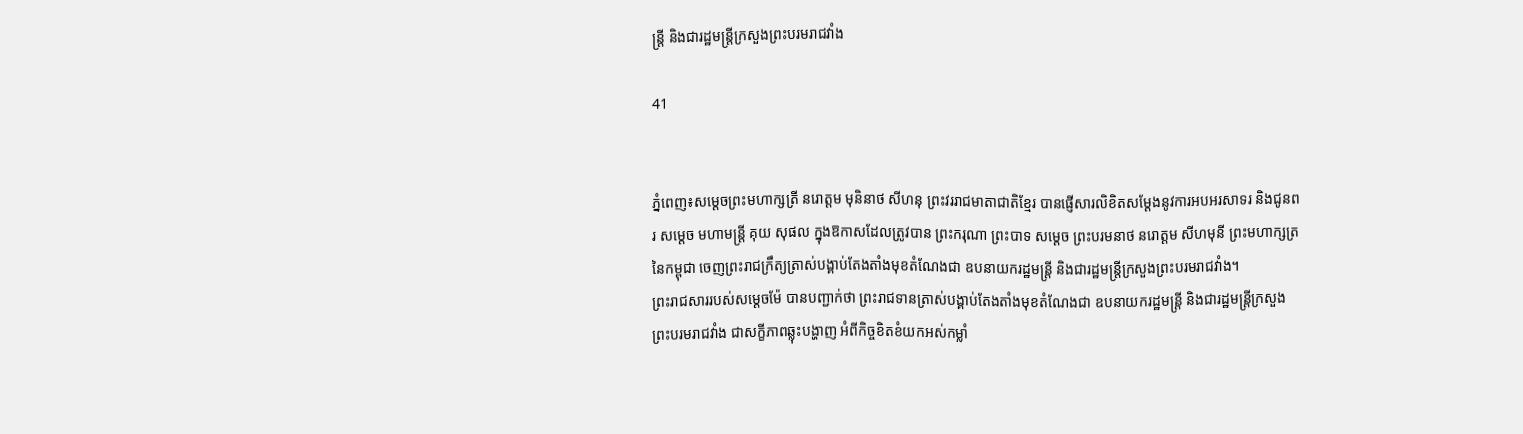ន្ត្រី និងជារដ្ឋមន្ត្រីក្រសួងព្រះបរមរាជវាំង

41


ភ្នំពេញ៖សម្ដេចព្រះមហាក្សត្រី នរោត្ដម មុនិនាថ សីហនុ ព្រះវររាជមាតាជាតិខ្មែរ បានផ្ញើសារលិខិតសម្ដែងនូវការអបអរសាទរ និងជូនពរ សម្តេច មហាមន្ត្រី គុយ សុផល ក្នុងឱកាសដែលត្រូវបាន ព្រះករុណា ព្រះបាទ សម្ដេច ព្រះបរមនាថ នរោត្តម សីហមុនី ព្រះមហាក្សត្រនៃកម្ពុជា ចេញព្រះរាជក្រឹត្យត្រាស់បង្គាប់តែងតាំងមុខតំណែងជា ឧបនាយករដ្ឋមន្ត្រី និងជារដ្ឋមន្ត្រីក្រសួងព្រះបរមរាជវាំង។
ព្រះរាជសាររបស់សម្ដេចម៉ែ បានបញ្ជាក់ថា ព្រះរាជទានត្រាស់បង្គាប់តែងតាំងមុខតំណែងជា ឧបនាយករដ្ឋមន្ត្រី និងជារដ្ឋមន្ត្រីក្រសួងព្រះបរមរាជវាំង ជាសក្ខីភាពឆ្លុះបង្ហាញ អំពីកិច្ចខិតខំយកអស់កម្លាំ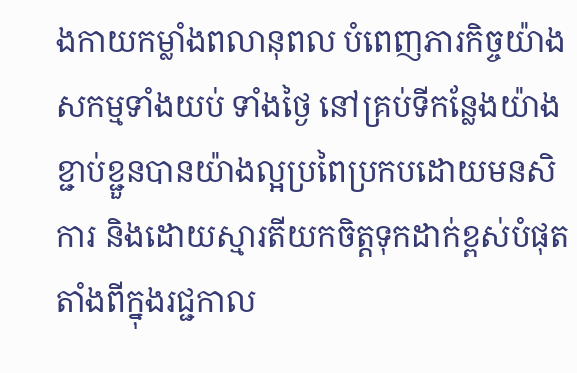ងកាយកម្លាំងពលានុពល បំពេញភារកិច្ចយ៉ាងសកម្មទាំងយប់ ទាំងថ្ងៃ នៅគ្រប់ទីកន្លែងយ៉ាងខ្ជាប់ខ្ជួនបានយ៉ាងល្អប្រពៃប្រកបដោយមនសិការ និងដោយស្មារតីយកចិត្តទុកដាក់ខ្ពស់បំផុត តាំងពីក្នុងរជ្ជកាល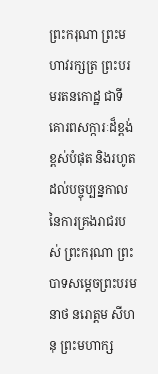ព្រះករុណា ព្រះមហាវរក្សត្រ ព្រះបរមរតនកោដ្ឋ ជាទីគោរពសក្ការៈដ៏ខ្ពង់ខ្ពស់បំផុត និងរហូតដល់បច្ចុប្បន្នកាល នៃការគ្រងរាជរបស់ ព្រះករុណា ព្រះបាទសម្ដេចព្រះបរមនាថ នរោត្តម សីហនុ ព្រះមហាក្ស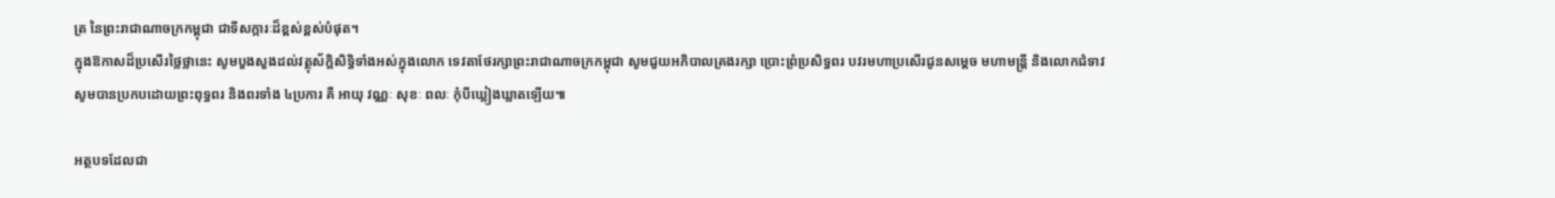ត្រ នៃព្រះរាជាណាចក្រកម្ពុជា ជាទីសក្ការៈដ៏ខ្ពស់ខ្ពស់បំផុត។
ក្នុងឱកាសដ៏ប្រសើរថ្លៃថ្លានេះ សូមបួងសួងដល់វត្ថុស័ក្តិសិទ្ធិទាំងអស់ក្នុងលោក ទេវតាថែរក្សាព្រះរាជាណាចក្រកម្ពុជា សូមជួយអភិបាលគ្រងរក្សា ប្រោះព្រំប្រសិទ្ធពរ បវរមហាប្រសើរជូនសម្ដេច មហាមន្រ្តី និងលោកជំទាវ សូមបានប្រកបដោយព្រះពុទ្ធពរ និងពរទាំង ៤ប្រការ គឺ អាយុ វណ្ណៈ សុខៈ ពលៈ កុំបីឃ្លៀងឃ្លាតឡើយ៕

អត្ថបទដែលជា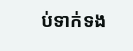ប់ទាក់ទង